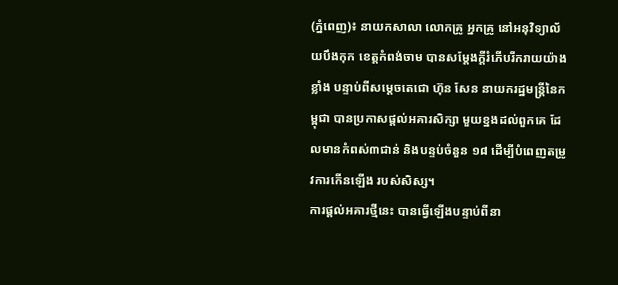(ភ្នំពេញ)៖ នាយកសាលា លោកគ្រូ អ្នកគ្រូ នៅអនុវិទ្យាល័យបឹងកុក ខេត្តកំពង់ចាម បានសម្តែងក្តីរំភើបរីករាយយ៉ាងខ្លាំង បន្ទាប់ពីសម្តេចតេជោ ហ៊ុន សែន នាយករដ្ឋមន្រ្តីនៃកម្ពុជា បានប្រកាសផ្តល់អគារសិក្សា មួយខ្នងដល់ពួកគេ ដែលមានកំពស់៣ជាន់ និងបន្ទប់ចំនួន ១៨ ដើម្បីបំពេញតម្រូវការកើនឡើង របស់សិស្ស។
ការផ្តល់អគារថ្មីនេះ បានធ្វើឡើងបន្ទាប់ពីនា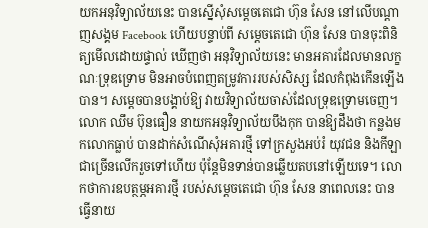យកអនុវិទ្យាល័យនេះ បានស្នើសុំសម្តេចតេជោ ហ៊ុន សែន នៅលើបណ្តាញសង្គម Facebook ហើយបន្ទាប់ពី សម្តេចតេជោ ហ៊ុន សែន បានចុះពិនិត្យមើលដោយផ្ទាល់ ឃើញថា អនុវិទ្យាល័យនេះ មានអគារដែលមានលក្ខណៈទ្រុឌទ្រោម មិនអាចបំពេញតម្រូវការរបស់សិស្ស ដែលកំពុងកើនឡើងបាន។ សម្តេចបានបង្គាប់ឱ្យ វាយវិទ្យាល័យចាស់ដែលទ្រុឌទ្រោមចេញ។
លោក ឈឹម ប៊ុនធឿន នាយកអនុវិទ្យាល័យបឹងកុក បានឱ្យដឹងថា កន្លងមកលោកធ្លាប់ បានដាក់សំណើសុំអគារថ្មី ទៅក្រសួងអប់រំ យុវជន និងកីឡា ជាច្រើនលើករួចទៅហើយ ប៉ុន្តែមិនទាន់បានឆ្លើយតបនៅឡើយទេ។ លោកថាការឧបត្ថម្ភអគារថ្មី របស់សម្តេចតេជោ ហ៊ុន សែន នាពេលនេះ បានធ្វើនាយ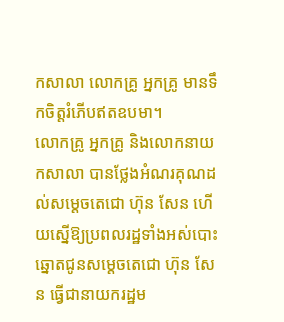កសាលា លោកគ្រូ អ្នកគ្រូ មានទឹកចិត្តរំភើបឥតឧបមា។
លោកគ្រូ អ្នកគ្រូ និងលោកនាយកសាលា បានថ្លែងអំណរគុណដល់សម្តេចតេជោ ហ៊ុន សែន ហើយស្នើឱ្យប្រពលរដ្ឋទាំងអស់បោះឆ្នោតជូនសម្តេចតេជោ ហ៊ុន សែន ធ្វើជានាយករដ្ឋម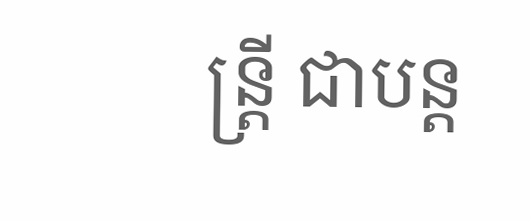ន្រ្តី ជាបន្ត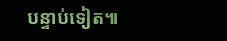បន្ទាប់ទៀត៕